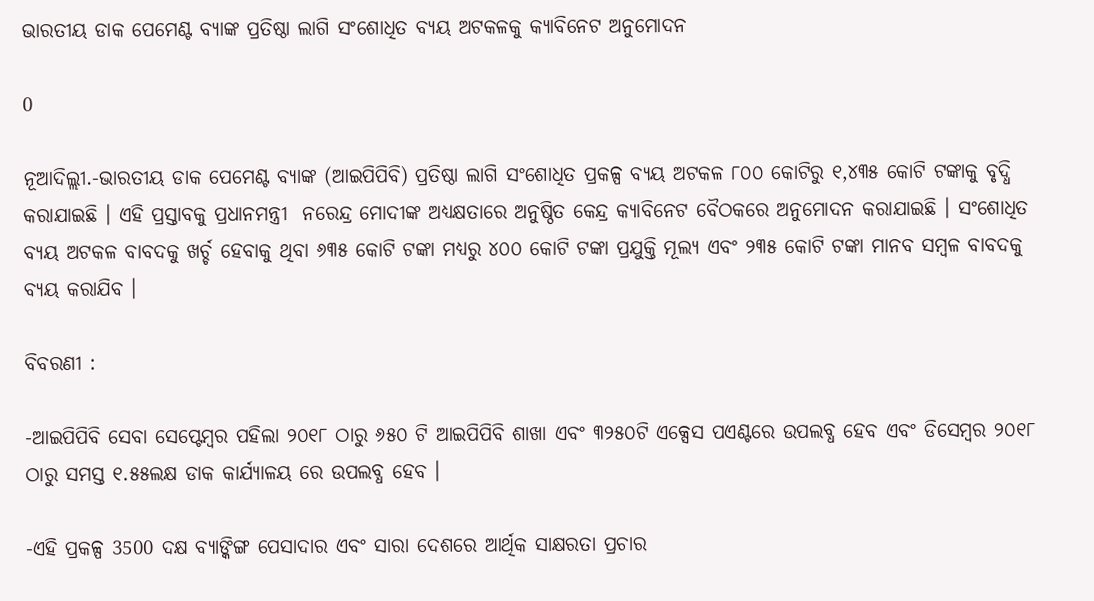ଭାରତୀୟ ଡାକ ପେମେଣ୍ଟ ବ୍ୟାଙ୍କ ପ୍ରତିଷ୍ଠା ଲାଗି ସଂଶୋଧିତ ବ୍ୟୟ ଅଟକଳକୁ କ୍ୟାବିନେଟ ଅନୁମୋଦନ

0

ନୂଆଦିଲ୍ଲୀ.-ଭାରତୀୟ ଡାକ ପେମେଣ୍ଟ ବ୍ୟାଙ୍କ (ଆଇପିପିବି) ପ୍ରତିଷ୍ଠା ଲାଗି ସଂଶୋଧିତ ପ୍ରକଳ୍ପ ବ୍ୟୟ ଅଟକଳ ୮୦୦ କୋଟିରୁ ୧,୪୩୫ କୋଟି ଟଙ୍କାକୁ ବୃଦ୍ଧି କରାଯାଇଛି । ଏହି ପ୍ରସ୍ତାବକୁ ପ୍ରଧାନମନ୍ତ୍ରୀ  ନରେନ୍ଦ୍ର ମୋଦୀଙ୍କ ଅଧ୍ୟକ୍ଷତାରେ ଅନୁଷ୍ଠିତ କେନ୍ଦ୍ର କ୍ୟାବିନେଟ ବୈଠକରେ ଅନୁମୋଦନ କରାଯାଇଛି । ସଂଶୋଧିତ ବ୍ୟୟ ଅଟକଳ ବାବଦକୁ ଖର୍ଚ୍ଚ ହେବାକୁ ଥିବା ୬୩୫ କୋଟି ଟଙ୍କା ମଧ୍ୟରୁ ୪୦୦ କୋଟି ଟଙ୍କା ପ୍ରଯୁକ୍ତି ମୂଲ୍ୟ ଏବଂ ୨୩୫ କୋଟି ଟଙ୍କା ମାନବ ସମ୍ବଳ ବାବଦକୁ ବ୍ୟୟ କରାଯିବ ।

ବିବରଣୀ :

-ଆଇପିପିବି ସେବା ସେପ୍ଟେମ୍ବର ପହିଲା ୨୦୧୮ ଠାରୁ ୬୫୦ ଟି ଆଇପିପିବି ଶାଖା ଏବଂ ୩୨୫୦ଟି ଏକ୍ସେସ ପଏଣ୍ଟରେ ଉପଲବ୍ଧ ହେବ ଏବଂ ଡିସେମ୍ବର ୨୦୧୮ ଠାରୁ ସମସ୍ତ ୧.୫୫ଲକ୍ଷ ଡାକ କାର୍ଯ୍ୟାଳୟ ରେ ଉପଲବ୍ଧ ହେବ ।

-ଏହି ପ୍ରକଳ୍ପ 3500 ଦକ୍ଷ ବ୍ୟାଙ୍କିଙ୍ଗ ପେସାଦାର ଏବଂ ସାରା ଦେଶରେ ଆର୍ଥିକ ସାକ୍ଷରତା ପ୍ରଚାର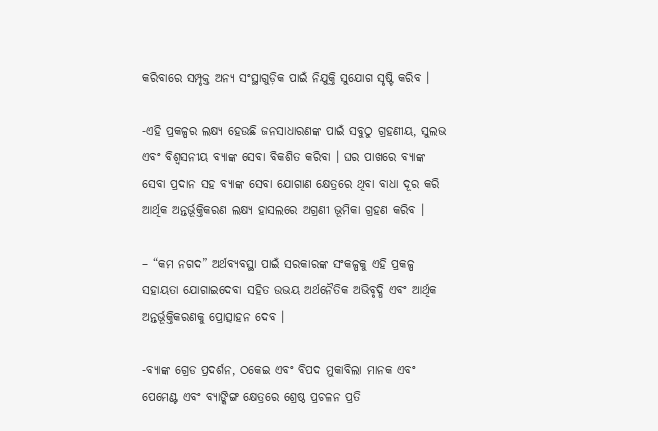କରିବାରେ ସମ୍ପୃକ୍ତ ଅନ୍ୟ ସଂସ୍ଥାଗୁଡ଼ିକ ପାଇଁ ନିଯୁକ୍ତି ସୁଯୋଗ ସୃଷ୍ଟି କରିବ ।

-ଏହି ପ୍ରକଳ୍ପର ଲକ୍ଷ୍ୟ ହେଉଛି ଜନସାଧାରଣଙ୍କ ପାଇଁ ସବୁଠୁ ଗ୍ରହଣୀୟ, ସୁଲଭ ଏବଂ ବିଶ୍ୱସନୀୟ ବ୍ୟାଙ୍କ ସେବା ବିକଶିତ କରିବା । ଘର ପାଖରେ ବ୍ୟାଙ୍କ ସେବା ପ୍ରଦାନ ସହ ବ୍ୟାଙ୍କ ସେବା ଯୋଗାଣ କ୍ଷେତ୍ରରେ ଥିବା ବାଧା ଦୂର କରି ଆର୍ଥିକ ଅନ୍ତର୍ଭୂକ୍ତିକରଣ ଲକ୍ଷ୍ୟ ହାସଲରେ ଅଗ୍ରଣୀ ଭୂମିକା ଗ୍ରହଣ କରିବ ।

– “କମ ନଗଦ” ଅର୍ଥବ୍ୟବସ୍ଥା ପାଇଁ ସରକାରଙ୍କ ସଂକଳ୍ପକୁ ଏହି ପ୍ରକଳ୍ପ ସହାୟତା ଯୋଗାଇଦେବା ସହିତ ଉଭୟ ଅର୍ଥନୈତିକ ଅଭିବୃଦ୍ଧି ଏବଂ ଆର୍ଥିକ ଅନ୍ତର୍ଭୂକ୍ତିକରଣକୁ ପ୍ରୋତ୍ସାହନ ଦେବ ।

-ବ୍ୟାଙ୍କ ଗ୍ରେଡ ପ୍ରଦର୍ଶନ, ଠକେଇ ଏବଂ ବିପଦ ମୁକାବିଲା ମାନକ ଏବଂ ପେମେଣ୍ଟ ଏବଂ ବ୍ୟାଙ୍କିଙ୍ଗ କ୍ଷେତ୍ରରେ ଶ୍ରେଷ୍ଠ ପ୍ରଚଳନ ପ୍ରତି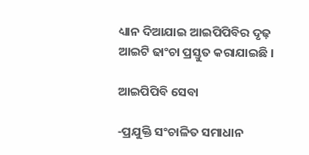ଧ୍ୟାନ ଦିଆଯାଇ ଆଇପିପିବିର ଦୃଢ଼ ଆଇଟି ଢାଂଚା ପ୍ରସ୍ତୁତ କରାଯାଇଛି ।

ଆଇପିପିବି ସେବା

-ପ୍ରଯୁକ୍ତି ସଂଚାଳିତ ସମାଧାନ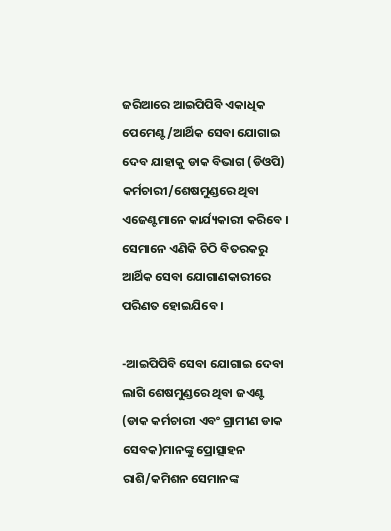ଜରିଆରେ ଆଇପିପିବି ଏକାଧିକ ପେମେଣ୍ଟ/ଆର୍ଥିକ ସେବା ଯୋଗାଇ ଦେବ ଯାହାକୁ ଡାକ ବିଭାଗ (ଡିଓପି) କର୍ମଚାରୀ/ଶେଷମୁଣ୍ଡରେ ଥିବା ଏଜେଣ୍ଟମାନେ କାର୍ଯ୍ୟକାରୀ କରିବେ । ସେମାନେ ଏଣିକି ଚିଠି ବିତରକରୁ ଆର୍ଥିକ ସେବା ଯୋଗାଣକାରୀରେ ପରିଣତ ହୋଇଯିବେ ।

-ଆଇପିପିବି ସେବା ଯୋଗାଇ ଦେବା ଲାଗି ଶେଷମୁଣ୍ଡରେ ଥିବା ଜଏଣ୍ଟ (ଡାକ କର୍ମଚାରୀ ଏବଂ ଗ୍ରାମୀଣ ଡାକ ସେବକ)ମାନଙ୍କୁ ପ୍ରୋତ୍ସାହନ ରାଶି/କମିଶନ ସେମାନଙ୍କ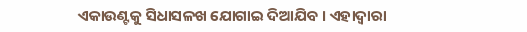ଏକାଉଣ୍ଟକୁ ସିଧାସଳଖ ଯୋଗାଇ ଦିଆଯିବ । ଏହାଦ୍ୱାରା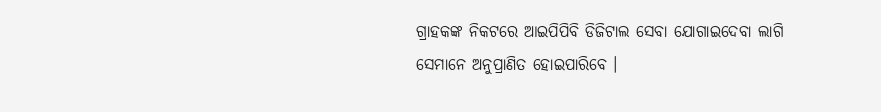ଗ୍ରାହକଙ୍କ ନିକଟରେ ଆଇପିପିବି ଡିଜିଟାଲ ସେବା ଯୋଗାଇଦେବା ଲାଗି ସେମାନେ ଅନୁପ୍ରାଣିତ ହୋଇପାରିବେ ।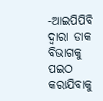-ଆଇପିପିବି ଦ୍ୱାରା ଡାକ ବିଭାଗକୁ ପଇଠ କରାଯିବାକୁ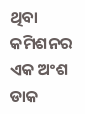ଥିବା କମିଶନର ଏକ ଅଂଶ ଡାକ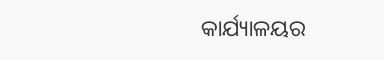କାର୍ଯ୍ୟାଳୟର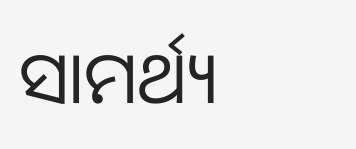ସାମର୍ଥ୍ୟ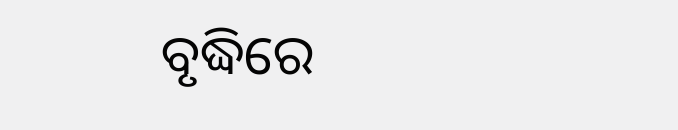ବୃଦ୍ଧିରେ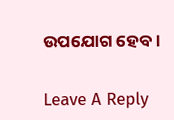ଉପଯୋଗ ହେବ ।

Leave A Reply